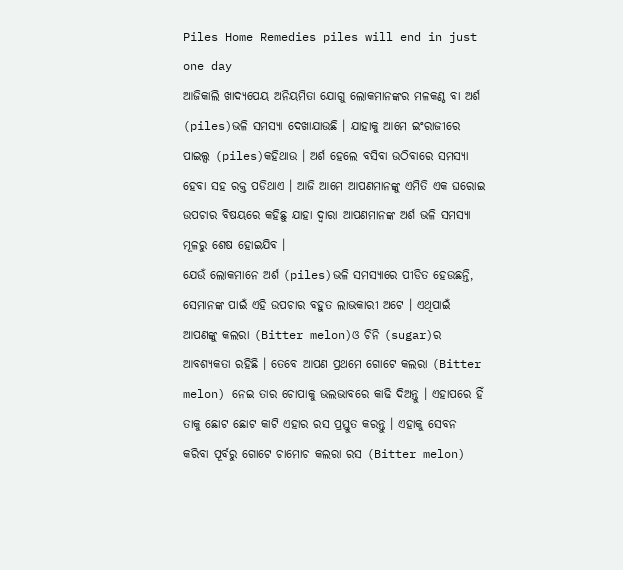Piles Home Remedies piles will end in just one day
ଆଜିକାଲି ଖାଦ୍ୟପେୟ ଅନିୟମିତା ଯୋଗୁ ଲୋକମାନଙ୍କର ମଳକଣ୍ଠ ବା ଅର୍ଶ (piles)ଭଳି ସମସ୍ଯା ଦେଖାଯାଉଛି । ଯାହାକୁ ଆମେ ଇଂରାଜୀରେ ପାଇଲ୍ସ (piles)କହିଥାଉ । ଅର୍ଶ ହେଲେ ବସିବା ଉଠିବାରେ ସମସ୍ଯା ହେବା ସହ ରକ୍ତ ପଡିଥାଏ । ଆଜି ଆମେ ଆପଣମାନଙ୍କୁ ଏମିତି ଏକ ଘରୋଇ ଉପଚାର ବିଷୟରେ କହିଛୁ ଯାହା ଦ୍ଵାରା ଆପଣମାନଙ୍କ ଅର୍ଶ ଭଳି ସମସ୍ଯା ମୂଳରୁ ଶେଷ ହୋଇଯିବ ।
ଯେଉଁ ଲୋକମାନେ ଅର୍ଶ (piles)ଭଳି ସମସ୍ୟାରେ ପୀଡିତ ହେଉଛନ୍ତି, ସେମାନଙ୍କ ପାଇଁ ଏହି ଉପଚାର ବହୁତ ଲାଭକାରୀ ଅଟେ । ଏଥିପାଇଁ ଆପଣଙ୍କୁ କଲରା (Bitter melon)ଓ ଚିନି (sugar)ର ଆବଶ୍ୟକତା ରହିଛି । ତେବେ ଆପଣ ପ୍ରଥମେ ଗୋଟେ କଲରା (Bitter melon) ନେଇ ତାର ଚୋପାକୁ ଭଲଭାବରେ କାଢି ଦିଅନ୍ତୁ । ଏହାପରେ ହିଁ ତାକୁ ଛୋଟ ଛୋଟ କାଟି ଏହାର ରସ ପ୍ରସ୍ତୁତ କରନ୍ତୁ । ଏହାକୁ ସେବନ କରିବା ପୂର୍ବରୁ ଗୋଟେ ଚାମୋଚ କଲରା ରସ (Bitter melon)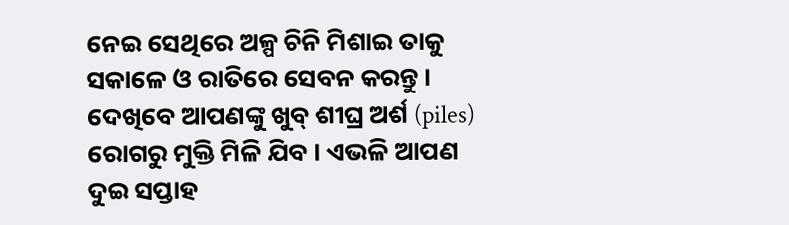ନେଇ ସେଥିରେ ଅଳ୍ପ ଚିନି ମିଶାଇ ତାକୁ ସକାଳେ ଓ ରାତିରେ ସେବନ କରନ୍ତୁ । ଦେଖିବେ ଆପଣଙ୍କୁ ଖୁବ୍ ଶୀଘ୍ର ଅର୍ଶ (piles) ରୋଗରୁ ମୁକ୍ତି ମିଳି ଯିବ । ଏଭଳି ଆପଣ ଦୁଇ ସପ୍ତାହ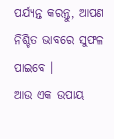ପର୍ଯ୍ୟନ୍ତ କରନ୍ତୁ, ଆପଣ ନିଶ୍ଚିତ ଭାବରେ ସୁଫଳ ପାଇବେ ।
ଆଉ ଏକ ଉପାୟ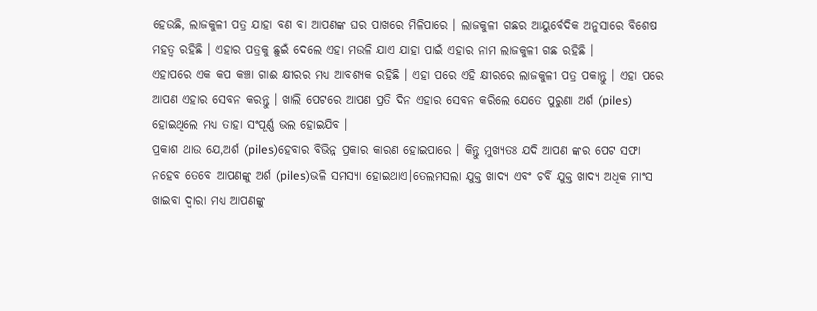ହେଉଛି, ଲାଜକୁଳୀ ପତ୍ର ଯାହା ବଣ ବା ଆପଣଙ୍କ ଘର ପାଖରେ ମିଳିପାରେ । ଲାଜକୁଳୀ ଗଛର ଆୟୁର୍ବେଦିକ ଅନୁସାରେ ବିଶେଷ ମହତ୍ଵ ରହିଛି । ଏହାର ପତ୍ରକୁ ଛୁଇଁ ଦେଲେ ଏହା ମଉଳି ଯାଏ ଯାହା ପାଇଁ ଏହାର ନାମ ଲାଜକୁଳୀ ଗଛ ରହିଛି ।
ଏହାପରେ ଏକ କପ କଞ୍ଚା ଗାଈ କ୍ଷୀରର ମଧ୍ଯ ଆବଶ୍ୟକ ରହିଛି । ଏହା ପରେ ଏହି କ୍ଷୀରରେ ଲାଜକୁଳୀ ପତ୍ର ପକାନ୍ତୁ । ଏହା ପରେ ଆପଣ ଏହାର ସେବନ କରନ୍ତୁ । ଖାଲି ପେଟରେ ଆପଣ ପ୍ରତି ଦିନ ଏହାର ସେବନ କରିଲେ ଯେତେ ପୁରୁଣା ଅର୍ଶ (piles) ହୋଇଥିଲେ ମଧ୍ୟ ତାହା ସଂପୂର୍ଣ୍ଣ ଭଲ ହୋଇଯିବ ।
ପ୍ରକାଶ ଥାଉ ଯେ,ଅର୍ଶ (piles)ହେବାର ବିଭିନ୍ନ ପ୍ରକାର କାରଣ ହୋଇପାରେ । କିନ୍ତୁ ମୁଖ୍ୟତଃ ଯଦି ଆପଣ ଙ୍କର ପେଟ ସଫା ନହେବ ତେବେ ଆପଣଙ୍କୁ ଅର୍ଶ (piles)ଭଳି ସମସ୍ୟା ହୋଇଥାଏ।ତେଲମସଲା ଯୁକ୍ତ ଖାଦ୍ୟ ଏବଂ ଚର୍ବି ଯୁକ୍ତ ଖାଦ୍ୟ ଅଧିକ ମାଂସ ଖାଇବା ଦ୍ବାରା ମଧ୍ୟ ଆପଣଙ୍କୁ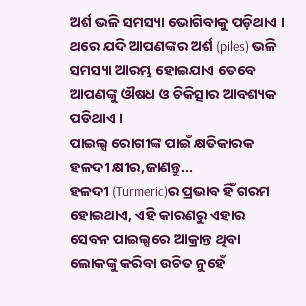ଅର୍ଶ ଭଳି ସମସ୍ୟା ଭୋଗିବାକୁ ପଡ଼ିଥାଏ । ଥରେ ଯଦି ଆପଣଙ୍କର ଅର୍ଶ (piles) ଭଳି ସମସ୍ୟା ଆରମ୍ଭ ହୋଇଯାଏ ତେବେ ଆପଣଙ୍କୁ ଔଷଧ ଓ ଚିକିତ୍ସାର ଆବଶ୍ୟକ ପଡିଥାଏ ।
ପାଇଲ୍ସ ରୋଗୀଙ୍କ ପାଇଁ କ୍ଷତିକାରକ ହଳଦୀ କ୍ଷୀର,ଜାଣନ୍ତୁ...
ହଳଦୀ (Turmeric)ର ପ୍ରଭାବ ହିଁ ଗରମ ହୋଇଥାଏ, ଏହି କାରଣରୁ ଏହାର ସେବନ ପାଇଲ୍ସରେ ଆକ୍ରାନ୍ତ ଥିବା ଲୋକଙ୍କୁ କରିବା ଉଚିତ ନୁହେଁ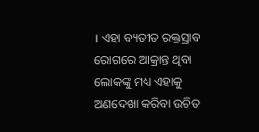। ଏହା ବ୍ୟତୀତ ରକ୍ତସ୍ରାବ ରୋଗରେ ଆକ୍ରାନ୍ତ ଥିବା ଲୋକଙ୍କୁ ମଧ୍ୟ ଏହାକୁ ଅଣଦେଖା କରିବା ଉଚିତ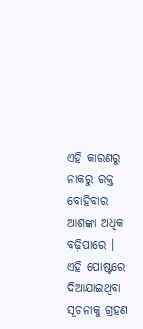ଏହି କାରଣରୁ ନାକରୁ ରକ୍ତ ବୋହିବାର ଆଶଙ୍କା ଅଧିକ ବଢ଼ିପାରେ ।
ଏହି ପୋଷ୍ଟରେ ଦିଆଯାଇଥିବା ସୂଚନାକୁ ଗ୍ରହଣ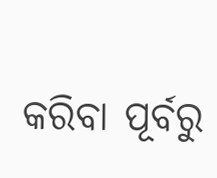କରିବା ପୂର୍ବରୁ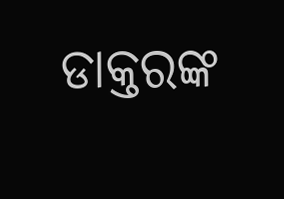ଡାକ୍ତରଙ୍କ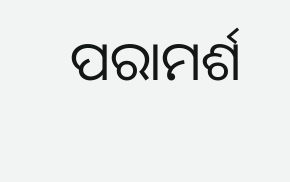ପରାମର୍ଶ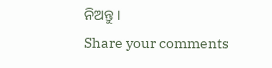ନିଅନ୍ତୁ ।
Share your comments